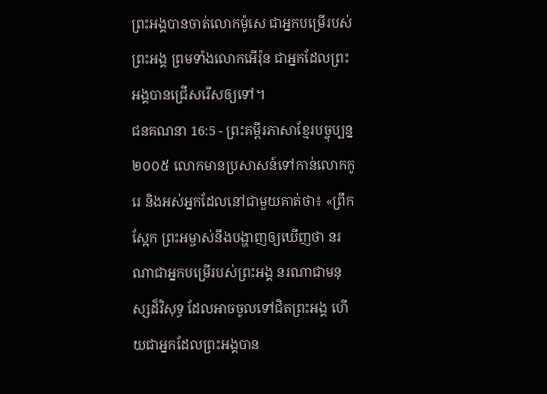ព្រះអង្គបានចាត់លោកម៉ូសេ ជាអ្នកបម្រើរបស់ព្រះអង្គ ព្រមទាំងលោកអើរ៉ុន ជាអ្នកដែលព្រះអង្គបានជ្រើសរើសឲ្យទៅ។
ជនគណនា 16:5 - ព្រះគម្ពីរភាសាខ្មែរបច្ចុប្បន្ន ២០០៥ លោកមានប្រសាសន៍ទៅកាន់លោកកូរេ និងអស់អ្នកដែលនៅជាមួយគាត់ថា៖ «ព្រឹកស្អែក ព្រះអម្ចាស់នឹងបង្ហាញឲ្យឃើញថា នរណាជាអ្នកបម្រើរបស់ព្រះអង្គ នរណាជាមនុស្សដ៏វិសុទ្ធ ដែលអាចចូលទៅជិតព្រះអង្គ ហើយជាអ្នកដែលព្រះអង្គបាន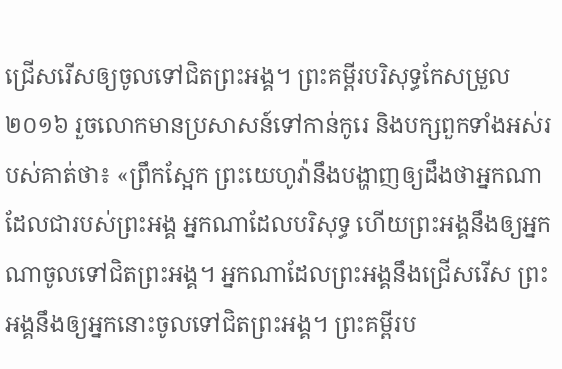ជ្រើសរើសឲ្យចូលទៅជិតព្រះអង្គ។ ព្រះគម្ពីរបរិសុទ្ធកែសម្រួល ២០១៦ រួចលោកមានប្រសាសន៍ទៅកាន់កូរេ និងបក្សពួកទាំងអស់របស់គាត់ថា៖ «ព្រឹកស្អែក ព្រះយេហូវ៉ានឹងបង្ហាញឲ្យដឹងថាអ្នកណាដែលជារបស់ព្រះអង្គ អ្នកណាដែលបរិសុទ្ធ ហើយព្រះអង្គនឹងឲ្យអ្នកណាចូលទៅជិតព្រះអង្គ។ អ្នកណាដែលព្រះអង្គនឹងជ្រើសរើស ព្រះអង្គនឹងឲ្យអ្នកនោះចូលទៅជិតព្រះអង្គ។ ព្រះគម្ពីរប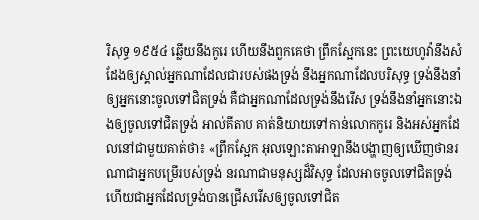រិសុទ្ធ ១៩៥៤ ឆ្លើយនឹងកូរេ ហើយនឹងពួកគេថា ព្រឹកស្អែកនេះ ព្រះយេហូវ៉ានឹងសំដែងឲ្យស្គាល់អ្នកណាដែលជារបស់ផងទ្រង់ នឹងអ្នកណាដែលបរិសុទ្ធ ទ្រង់នឹងនាំឲ្យអ្នកនោះចូលទៅជិតទ្រង់ គឺជាអ្នកណាដែលទ្រង់នឹងរើស ទ្រង់នឹងនាំអ្នកនោះឯងឲ្យចូលទៅជិតទ្រង់ អាល់គីតាប គាត់និយាយទៅកាន់លោកកូរេ និងអស់អ្នកដែលនៅជាមួយគាត់ថា៖ «ព្រឹកស្អែក អុលឡោះតាអាឡានឹងបង្ហាញឲ្យឃើញថានរណាជាអ្នកបម្រើរបស់ទ្រង់ នរណាជាមនុស្សដ៏វិសុទ្ធ ដែលអាចចូលទៅជិតទ្រង់ ហើយជាអ្នកដែលទ្រង់បានជ្រើសរើសឲ្យចូលទៅជិត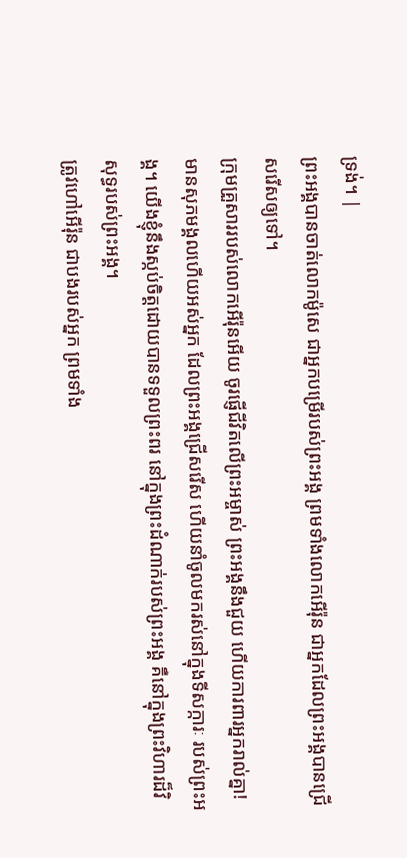ទ្រង់។ |
ព្រះអង្គបានចាត់លោកម៉ូសេ ជាអ្នកបម្រើរបស់ព្រះអង្គ ព្រមទាំងលោកអើរ៉ុន ជាអ្នកដែលព្រះអង្គបានជ្រើសរើសឲ្យទៅ។
ក្រុមគ្រួសាររបស់លោកអើរ៉ុនអើយ ចូរផ្ញើជីវិតលើព្រះអម្ចាស់ ព្រះអង្គនឹងជួយ ហើយការពារអ្នករាល់គ្នា!
មានសុភមង្គលហើយអស់អ្នក ដែលព្រះអង្គជ្រើសរើស ហើយនាំចូលមករស់នៅក្នុងទីសក្ការៈ របស់ព្រះអង្គ។ យើងខ្ញុំនឹងស្កប់ចិត្តដោយបានទទួលព្រះពរ នៅក្នុងព្រះដំណាក់របស់ព្រះអង្គ គឺនៅក្នុងព្រះវិហារដ៏វិសុទ្ធរបស់ព្រះអង្គ។
ត្រូវហៅអើរ៉ុន ជាបងរបស់អ្នក ព្រមទាំង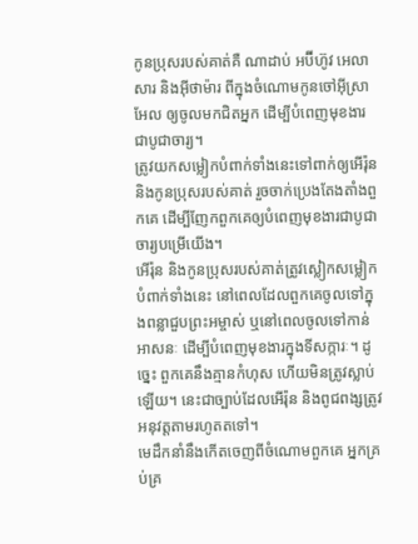កូនប្រុសរបស់គាត់គឺ ណាដាប់ អប៊ីហ៊ូវ អេលាសារ និងអ៊ីថាម៉ារ ពីក្នុងចំណោមកូនចៅអ៊ីស្រាអែល ឲ្យចូលមកជិតអ្នក ដើម្បីបំពេញមុខងារជាបូជាចារ្យ។
ត្រូវយកសម្លៀកបំពាក់ទាំងនេះទៅពាក់ឲ្យអើរ៉ុន និងកូនប្រុសរបស់គាត់ រួចចាក់ប្រេងតែងតាំងពួកគេ ដើម្បីញែកពួកគេឲ្យបំពេញមុខងារជាបូជាចារ្យបម្រើយើង។
អើរ៉ុន និងកូនប្រុសរបស់គាត់ត្រូវស្លៀកសម្លៀកបំពាក់ទាំងនេះ នៅពេលដែលពួកគេចូលទៅក្នុងពន្លាជួបព្រះអម្ចាស់ ឬនៅពេលចូលទៅកាន់អាសនៈ ដើម្បីបំពេញមុខងារក្នុងទីសក្ការៈ។ ដូច្នេះ ពួកគេនឹងគ្មានកំហុស ហើយមិនត្រូវស្លាប់ឡើយ។ នេះជាច្បាប់ដែលអើរ៉ុន និងពូជពង្សត្រូវអនុវត្តតាមរហូតតទៅ។
មេដឹកនាំនឹងកើតចេញពីចំណោមពួកគេ អ្នកគ្រប់គ្រ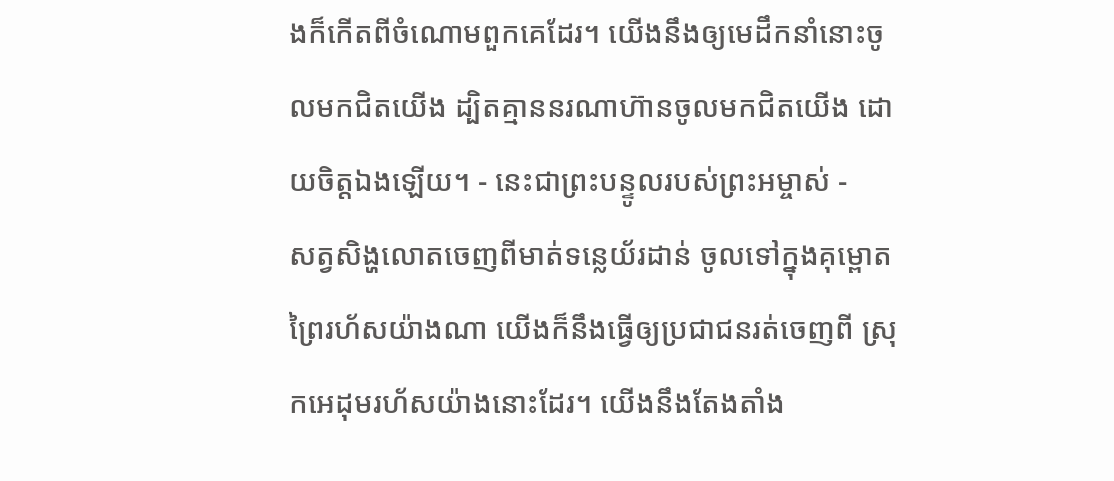ងក៏កើតពីចំណោមពួកគេដែរ។ យើងនឹងឲ្យមេដឹកនាំនោះចូលមកជិតយើង ដ្បិតគ្មាននរណាហ៊ានចូលមកជិតយើង ដោយចិត្តឯងឡើយ។ - នេះជាព្រះបន្ទូលរបស់ព្រះអម្ចាស់ -
សត្វសិង្ហលោតចេញពីមាត់ទន្លេយ័រដាន់ ចូលទៅក្នុងគុម្ពោតព្រៃរហ័សយ៉ាងណា យើងក៏នឹងធ្វើឲ្យប្រជាជនរត់ចេញពី ស្រុកអេដុមរហ័សយ៉ាងនោះដែរ។ យើងនឹងតែងតាំង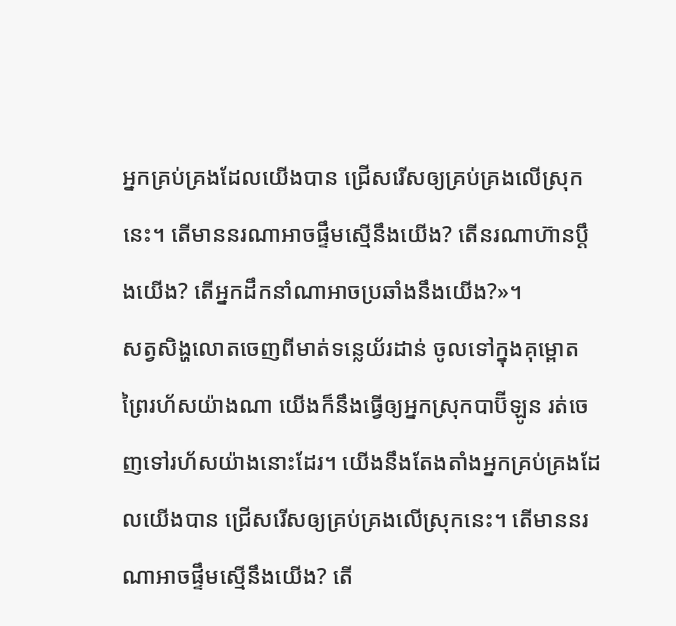អ្នកគ្រប់គ្រងដែលយើងបាន ជ្រើសរើសឲ្យគ្រប់គ្រងលើស្រុកនេះ។ តើមាននរណាអាចផ្ទឹមស្មើនឹងយើង? តើនរណាហ៊ានប្ដឹងយើង? តើអ្នកដឹកនាំណាអាចប្រឆាំងនឹងយើង?»។
សត្វសិង្ហលោតចេញពីមាត់ទន្លេយ័រដាន់ ចូលទៅក្នុងគុម្ពោតព្រៃរហ័សយ៉ាងណា យើងក៏នឹងធ្វើឲ្យអ្នកស្រុកបាប៊ីឡូន រត់ចេញទៅរហ័សយ៉ាងនោះដែរ។ យើងនឹងតែងតាំងអ្នកគ្រប់គ្រងដែលយើងបាន ជ្រើសរើសឲ្យគ្រប់គ្រងលើស្រុកនេះ។ តើមាននរណាអាចផ្ទឹមស្មើនឹងយើង? តើ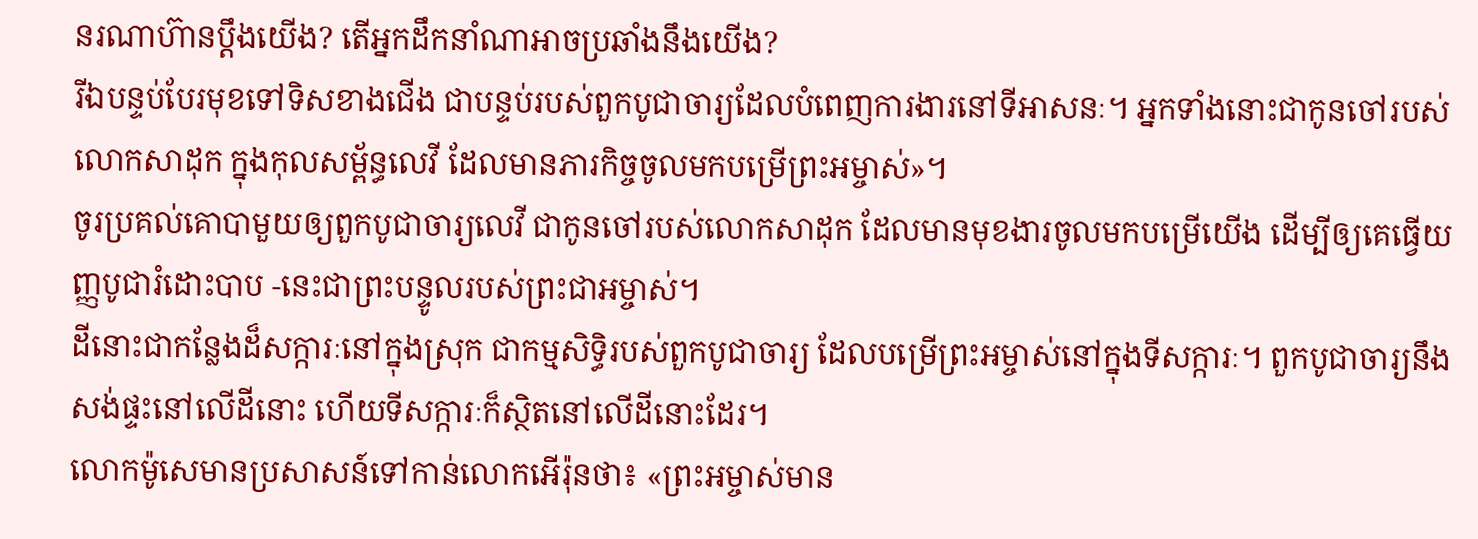នរណាហ៊ានប្ដឹងយើង? តើអ្នកដឹកនាំណាអាចប្រឆាំងនឹងយើង?
រីឯបន្ទប់បែរមុខទៅទិសខាងជើង ជាបន្ទប់របស់ពួកបូជាចារ្យដែលបំពេញការងារនៅទីអាសនៈ។ អ្នកទាំងនោះជាកូនចៅរបស់លោកសាដុក ក្នុងកុលសម្ព័ន្ធលេវី ដែលមានភារកិច្ចចូលមកបម្រើព្រះអម្ចាស់»។
ចូរប្រគល់គោបាមួយឲ្យពួកបូជាចារ្យលេវី ជាកូនចៅរបស់លោកសាដុក ដែលមានមុខងារចូលមកបម្រើយើង ដើម្បីឲ្យគេធ្វើយញ្ញបូជារំដោះបាប -នេះជាព្រះបន្ទូលរបស់ព្រះជាអម្ចាស់។
ដីនោះជាកន្លែងដ៏សក្ការៈនៅក្នុងស្រុក ជាកម្មសិទ្ធិរបស់ពួកបូជាចារ្យ ដែលបម្រើព្រះអម្ចាស់នៅក្នុងទីសក្ការៈ។ ពួកបូជាចារ្យនឹងសង់ផ្ទះនៅលើដីនោះ ហើយទីសក្ការៈក៏ស្ថិតនៅលើដីនោះដែរ។
លោកម៉ូសេមានប្រសាសន៍ទៅកាន់លោកអើរ៉ុនថា៖ «ព្រះអម្ចាស់មាន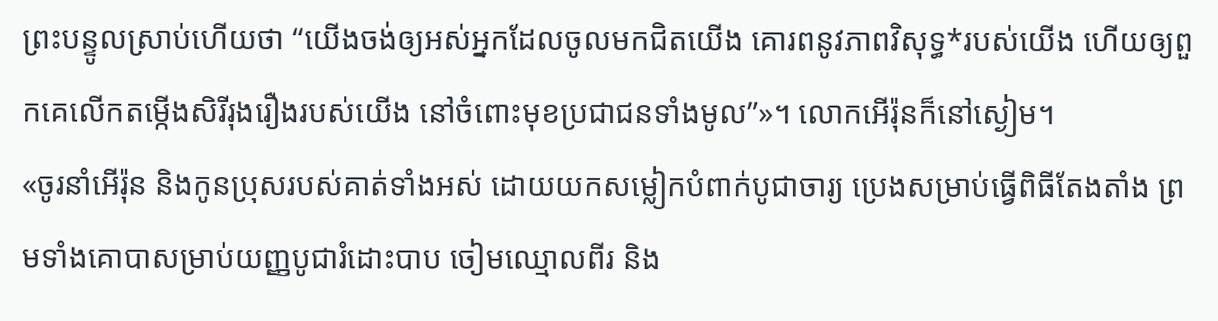ព្រះបន្ទូលស្រាប់ហើយថា “យើងចង់ឲ្យអស់អ្នកដែលចូលមកជិតយើង គោរពនូវភាពវិសុទ្ធ*របស់យើង ហើយឲ្យពួកគេលើកតម្កើងសិរីរុងរឿងរបស់យើង នៅចំពោះមុខប្រជាជនទាំងមូល”»។ លោកអើរ៉ុនក៏នៅស្ងៀម។
«ចូរនាំអើរ៉ុន និងកូនប្រុសរបស់គាត់ទាំងអស់ ដោយយកសម្លៀកបំពាក់បូជាចារ្យ ប្រេងសម្រាប់ធ្វើពិធីតែងតាំង ព្រមទាំងគោបាសម្រាប់យញ្ញបូជារំដោះបាប ចៀមឈ្មោលពីរ និង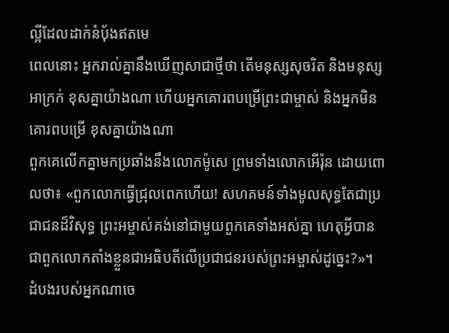ល្អីដែលដាក់នំប៉័ងឥតមេ
ពេលនោះ អ្នករាល់គ្នានឹងឃើញសាជាថ្មីថា តើមនុស្សសុចរិត និងមនុស្សអាក្រក់ ខុសគ្នាយ៉ាងណា ហើយអ្នកគោរពបម្រើព្រះជាម្ចាស់ និងអ្នកមិនគោរពបម្រើ ខុសគ្នាយ៉ាងណា
ពួកគេលើកគ្នាមកប្រឆាំងនឹងលោកម៉ូសេ ព្រមទាំងលោកអើរ៉ុន ដោយពោលថា៖ «ពួកលោកធ្វើជ្រុលពេកហើយ! សហគមន៍ទាំងមូលសុទ្ធតែជាប្រជាជនដ៏វិសុទ្ធ ព្រះអម្ចាស់គង់នៅជាមួយពួកគេទាំងអស់គ្នា ហេតុអ្វីបានជាពួកលោកតាំងខ្លួនជាអធិបតីលើប្រជាជនរបស់ព្រះអម្ចាស់ដូច្នេះ?»។
ដំបងរបស់អ្នកណាចេ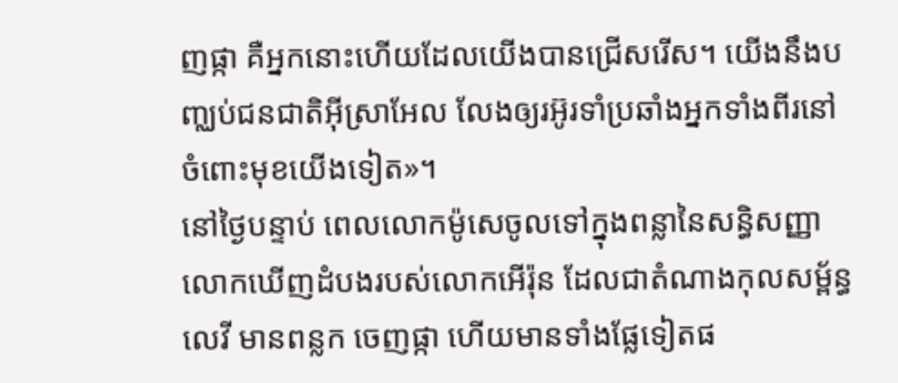ញផ្កា គឺអ្នកនោះហើយដែលយើងបានជ្រើសរើស។ យើងនឹងបញ្ឈប់ជនជាតិអ៊ីស្រាអែល លែងឲ្យរអ៊ូរទាំប្រឆាំងអ្នកទាំងពីរនៅចំពោះមុខយើងទៀត»។
នៅថ្ងៃបន្ទាប់ ពេលលោកម៉ូសេចូលទៅក្នុងពន្លានៃសន្ធិសញ្ញា លោកឃើញដំបងរបស់លោកអើរ៉ុន ដែលជាតំណាងកុលសម្ព័ន្ធលេវី មានពន្លក ចេញផ្កា ហើយមានទាំងផ្លែទៀតផ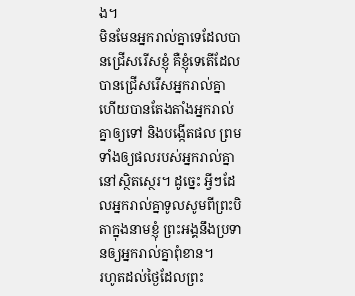ង។
មិនមែនអ្នករាល់គ្នាទេដែលបានជ្រើសរើសខ្ញុំ គឺខ្ញុំទេតើដែលបានជ្រើសរើសអ្នករាល់គ្នា ហើយបានតែងតាំងអ្នករាល់គ្នាឲ្យទៅ និងបង្កើតផល ព្រមទាំងឲ្យផលរបស់អ្នករាល់គ្នានៅស្ថិតស្ថេរ។ ដូច្នេះ អ្វីៗដែលអ្នករាល់គ្នាទូលសូមពីព្រះបិតាក្នុងនាមខ្ញុំ ព្រះអង្គនឹងប្រទានឲ្យអ្នករាល់គ្នាពុំខាន។
រហូតដល់ថ្ងៃដែលព្រះ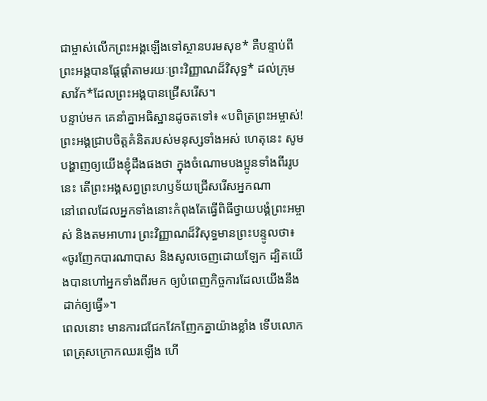ជាម្ចាស់លើកព្រះអង្គឡើងទៅស្ថានបរមសុខ* គឺបន្ទាប់ពីព្រះអង្គបានផ្ដែផ្ដាំតាមរយៈព្រះវិញ្ញាណដ៏វិសុទ្ធ* ដល់ក្រុមសាវ័ក*ដែលព្រះអង្គបានជ្រើសរើស។
បន្ទាប់មក គេនាំគ្នាអធិស្ឋានដូចតទៅ៖ «បពិត្រព្រះអម្ចាស់! ព្រះអង្គជ្រាបចិត្តគំនិតរបស់មនុស្សទាំងអស់ ហេតុនេះ សូមបង្ហាញឲ្យយើងខ្ញុំដឹងផងថា ក្នុងចំណោមបងប្អូនទាំងពីររូបនេះ តើព្រះអង្គសព្វព្រះហឫទ័យជ្រើសរើសអ្នកណា
នៅពេលដែលអ្នកទាំងនោះកំពុងតែធ្វើពិធីថ្វាយបង្គំព្រះអម្ចាស់ និងតមអាហារ ព្រះវិញ្ញាណដ៏វិសុទ្ធមានព្រះបន្ទូលថា៖ «ចូរញែកបារណាបាស និងសូលចេញដោយឡែក ដ្បិតយើងបានហៅអ្នកទាំងពីរមក ឲ្យបំពេញកិច្ចការដែលយើងនឹងដាក់ឲ្យធ្វើ»។
ពេលនោះ មានការជជែកវែកញែកគ្នាយ៉ាងខ្លាំង ទើបលោកពេត្រុសក្រោកឈរឡើង ហើ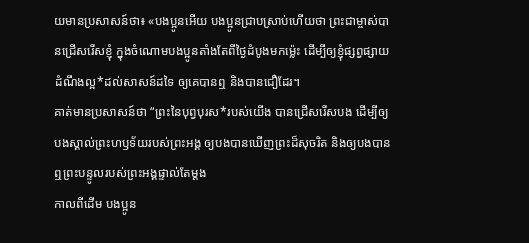យមានប្រសាសន៍ថា៖ «បងប្អូនអើយ បងប្អូនជ្រាបស្រាប់ហើយថា ព្រះជាម្ចាស់បានជ្រើសរើសខ្ញុំ ក្នុងចំណោមបងប្អូនតាំងតែពីថ្ងៃដំបូងមកម៉្លេះ ដើម្បីឲ្យខ្ញុំផ្សព្វផ្សាយដំណឹងល្អ*ដល់សាសន៍ដទៃ ឲ្យគេបានឮ និងបានជឿដែរ។
គាត់មានប្រសាសន៍ថា “ព្រះនៃបុព្វបុរស*របស់យើង បានជ្រើសរើសបង ដើម្បីឲ្យបងស្គាល់ព្រះហឫទ័យរបស់ព្រះអង្គ ឲ្យបងបានឃើញព្រះដ៏សុចរិត និងឲ្យបងបានឮព្រះបន្ទូលរបស់ព្រះអង្គផ្ទាល់តែម្ដង
កាលពីដើម បងប្អូន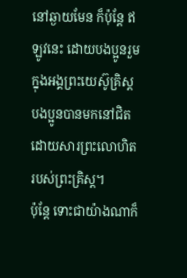នៅឆ្ងាយមែន ក៏ប៉ុន្តែ ឥឡូវនេះ ដោយបងប្អូនរួមក្នុងអង្គព្រះយេស៊ូគ្រិស្ត បងប្អូនបានមកនៅជិតដោយសារព្រះលោហិតរបស់ព្រះគ្រិស្ត។
ប៉ុន្តែ ទោះជាយ៉ាងណាក៏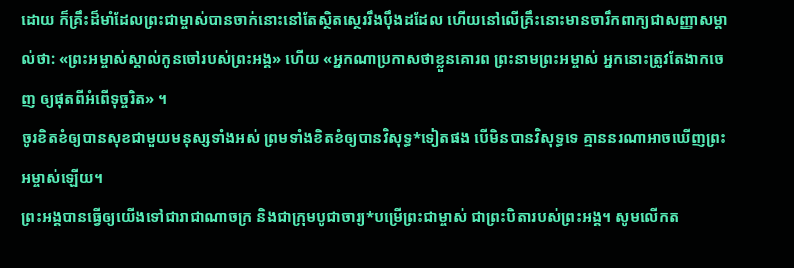ដោយ ក៏គ្រឹះដ៏មាំដែលព្រះជាម្ចាស់បានចាក់នោះនៅតែស្ថិតស្ថេររឹងប៉ឹងដដែល ហើយនៅលើគ្រឹះនោះមានចារឹកពាក្យជាសញ្ញាសម្គាល់ថា: «ព្រះអម្ចាស់ស្គាល់កូនចៅរបស់ព្រះអង្គ» ហើយ «អ្នកណាប្រកាសថាខ្លួនគោរព ព្រះនាមព្រះអម្ចាស់ អ្នកនោះត្រូវតែងាកចេញ ឲ្យផុតពីអំពើទុច្ចរិត» ។
ចូរខិតខំឲ្យបានសុខជាមួយមនុស្សទាំងអស់ ព្រមទាំងខិតខំឲ្យបានវិសុទ្ធ*ទៀតផង បើមិនបានវិសុទ្ធទេ គ្មាននរណាអាចឃើញព្រះអម្ចាស់ឡើយ។
ព្រះអង្គបានធ្វើឲ្យយើងទៅជារាជាណាចក្រ និងជាក្រុមបូជាចារ្យ*បម្រើព្រះជាម្ចាស់ ជាព្រះបិតារបស់ព្រះអង្គ។ សូមលើកត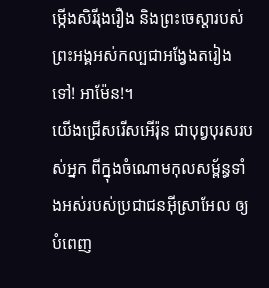ម្កើងសិរីរុងរឿង និងព្រះចេស្ដារបស់ព្រះអង្គអស់កល្បជាអង្វែងតរៀងទៅ! អាម៉ែន!។
យើងជ្រើសរើសអើរ៉ុន ជាបុព្វបុរសរបស់អ្នក ពីក្នុងចំណោមកុលសម្ព័ន្ធទាំងអស់របស់ប្រជាជនអ៊ីស្រាអែល ឲ្យបំពេញ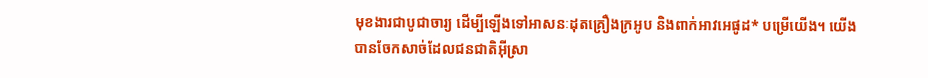មុខងារជាបូជាចារ្យ ដើម្បីឡើងទៅអាសនៈដុតគ្រឿងក្រអូប និងពាក់អាវអេផូដ* បម្រើយើង។ យើងបានចែកសាច់ដែលជនជាតិអ៊ីស្រា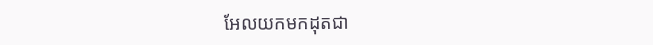អែលយកមកដុតជា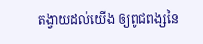តង្វាយដល់យើង ឲ្យពូជពង្សនៃ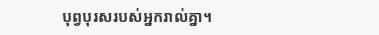បុព្វបុរសរបស់អ្នករាល់គ្នា។